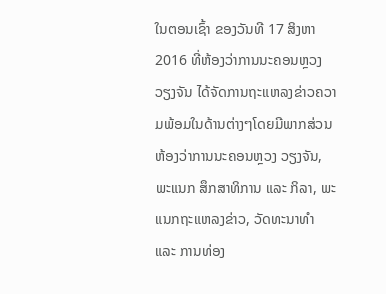ໃນຕອນເຊົ້າ ຂອງວັນທີ 17 ສິງຫາ 2016 ທີ່ຫ້ອງວ່າການນະຄອນຫຼວງວຽງຈັນ ໄດ້ຈັດການຖະແຫລງຂ່າວຄວາມພ້ອມໃນດ້ານຕ່າງໆໂດຍມີພາກສ່ວນ ຫ້ອງວ່າການນະຄອນຫຼວງ ວຽງຈັນ, ພະແນກ ສຶກສາທິການ ແລະ ກິລາ, ພະແນກຖະແຫລງຂ່າວ, ວັດທະນາທຳ ແລະ ການທ່ອງ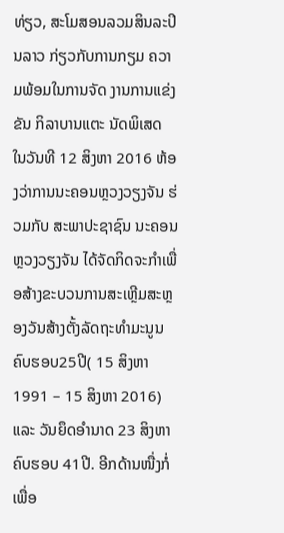ທ່ຽວ, ສະໂມສອນລວມສິນລະປິນລາວ ກ່ຽວກັບການກຽມ ຄວາມພ້ອມໃນການຈັດ ງານການແຂ່ງຂັນ ກິລາບານແຕະ ນັດພິເສດ
ໃນວັນທີ 12 ສິງຫາ 2016 ຫ້ອງວ່າການນະຄອນຫຼວງວຽງຈັນ ຮ່ວມກັບ ສະພາປະຊາຊົນ ນະຄອນຫຼວງວຽງຈັນ ໄດ້ຈັດກິດຈະກຳເພື່ອສ້າງຂະບວນການສະເຫຼີມສະຫຼອງວັນສ້າງຕັ້ງລັດຖະທຳມະນູນ ຄົບຮອບ25ປີ( 15 ສິງຫາ 1991 – 15 ສິງຫາ 2016) ແລະ ວັນຍຶດອໍານາດ 23 ສິງຫາ ຄົບຮອບ 41ປີ. ອີກດ້ານໜື່ງກໍ່ເພື່ອ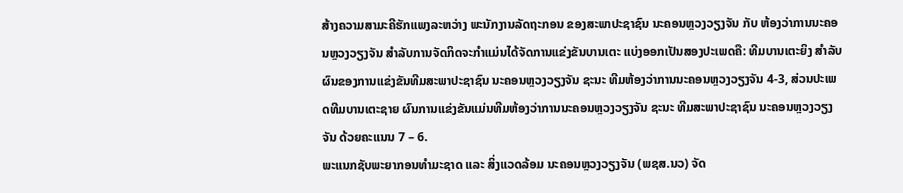ສ້າງຄວາມສາມະຄີຮັກແພງລະຫວ່າງ ພະນັກງານລັດຖະກອນ ຂອງສະພາປະຊາຊົນ ນະຄອນຫຼວງວຽງຈັນ ກັບ ຫ້ອງວ່າການນະຄອນຫຼວງວຽງຈັນ ສຳລັບການຈັດກິດຈະກຳແມ່ນໄດ້ຈັດການແຂ່ງຂັນບານເຕະ ແບ່ງອອກເປັນສອງປະເພດຄື: ທີມບານເຕະຍິງ ສຳລັບຜົນຂອງການແຂ່ງຂັນທີມສະພາປະຊາຊົນ ນະຄອນຫຼວງວຽງຈັນ ຊະນະ ທີມຫ້ອງວ່າການນະຄອນຫຼວງວຽງຈັນ 4-3, ສ່ວນປະເພດທີມບານເຕະຊາຍ ຜົນການແຂ່ງຂັນແມ່ນທີມຫ້ອງວ່າການນະຄອນຫຼວງວຽງຈັນ ຊະນະ ທີມສະພາປະຊາຊົນ ນະຄອນຫຼວງວຽງຈັນ ດ້ວຍຄະແນນ 7 – 6.
ພະແນກຊັບພະຍາກອນທຳມະຊາດ ແລະ ສິ່ງແວດລ້ອມ ນະຄອນຫຼວງວຽງຈັນ (ພຊສ.ນວ) ຈັດ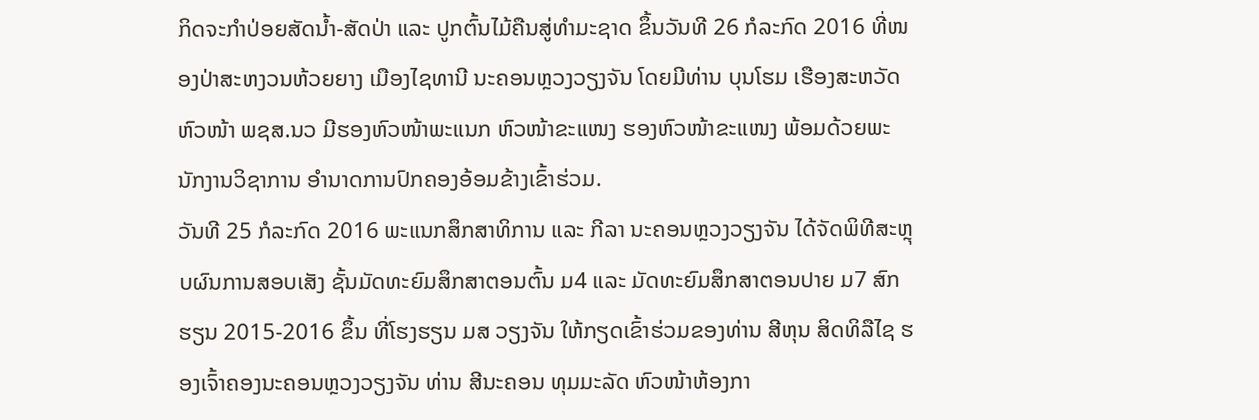ກິດຈະກຳປ່ອຍສັດນ້ຳ-ສັດປ່າ ແລະ ປູກຕົ້ນໄມ້ຄືນສູ່ທຳມະຊາດ ຂຶ້ນວັນທີ 26 ກໍລະກົດ 2016 ທີ່ໜອງປ່າສະຫງວນຫ້ວຍຍາງ ເມືອງໄຊທານີ ນະຄອນຫຼວງວຽງຈັນ ໂດຍມີທ່ານ ບຸນໂຮມ ເຮືອງສະຫວັດ ຫົວໜ້າ ພຊສ.ນວ ມີຮອງຫົວໜ້າພະແນກ ຫົວໜ້າຂະແໜງ ຮອງຫົວໜ້າຂະແໜງ ພ້ອມດ້ວຍພະນັກງານວິຊາການ ອຳນາດການປົກຄອງອ້ອມຂ້າງເຂົ້າຮ່ວມ.
ວັນທີ 25 ກໍລະກົດ 2016 ພະແນກສຶກສາທິການ ແລະ ກີລາ ນະຄອນຫຼວງວຽງຈັນ ໄດ້ຈັດພິທີສະຫຼຸບຜົນການສອບເສັງ ຊັ້ນມັດທະຍົມສຶກສາຕອນຕົ້ນ ມ4 ແລະ ມັດທະຍົມສຶກສາຕອນປາຍ ມ7 ສົກຮຽນ 2015-2016 ຂຶ້ນ ທີ່ໂຮງຮຽນ ມສ ວຽງຈັນ ໃຫ້ກຽດເຂົ້າຮ່ວມຂອງທ່ານ ສີຫຸນ ສິດທິລືໄຊ ຮອງເຈົ້າຄອງນະຄອນຫຼວງວຽງຈັນ ທ່ານ ສີນະຄອນ ທຸມມະລັດ ຫົວໜ້າຫ້ອງກາ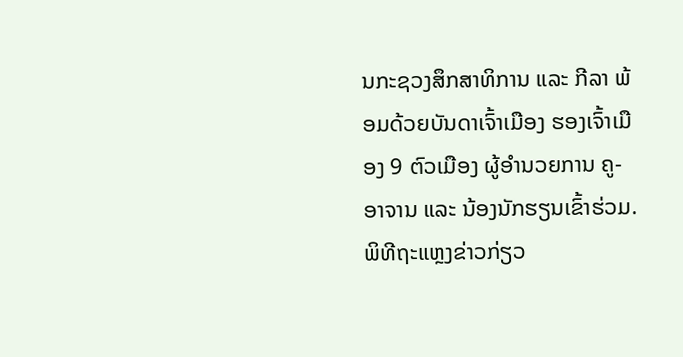ນກະຊວງສຶກສາທິການ ແລະ ກີລາ ພ້ອມດ້ວຍບັນດາເຈົ້າເມືອງ ຮອງເຈົ້າເມືອງ 9 ຕົວເມືອງ ຜູ້ອຳນວຍການ ຄູ-ອາຈານ ແລະ ນ້ອງນັກຮຽນເຂົ້າຮ່ວມ.
ພິທີຖະແຫຼງຂ່າວກ່ຽວ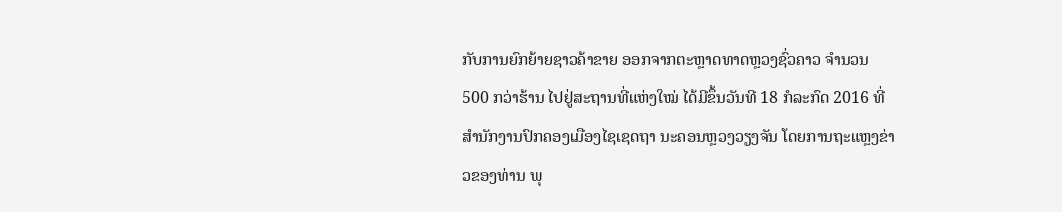ກັບການຍົກຍ້າຍຊາວຄ້າຂາຍ ອອກຈາກຕະຫຼາດທາດຫຼວງຊົ່ວຄາວ ຈຳນວນ 500 ກວ່າຮ້ານ ໄປຢູ່ສະຖານທີ່ແຫ່ງໃໝ່ ໄດ້ມີຂຶ້ນວັນທີ 18 ກໍລະກົດ 2016 ທີ່ສຳນັກງານປົກຄອງເມືອງໄຊເຊດຖາ ນະຄອນຫຼວງວຽງຈັນ ໂດຍການຖະແຫຼງຂ່າວຂອງທ່ານ ພຸ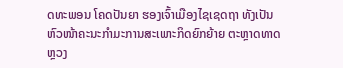ດທະພອນ ໂຄດປັນຍາ ຮອງເຈົ້າເມືອງໄຊເຊດຖາ ທັງເປັນຫົວໜ້າຄະນະກຳມະການສະເພາະກິດຍົກຍ້າຍ ຕະຫຼາດທາດຫຼວງ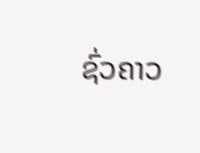ຊົ່ວຄາວ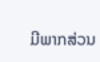ມີພາກສ່ວນ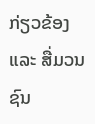ກ່ຽວຂ້ອງ ແລະ ສື່ມວນຊົນ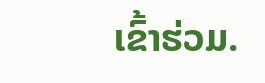ເຂົ້າຮ່ວມ.